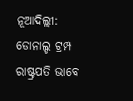ନୂଆଦିଲ୍ଲୀ: ଡୋନାଲ୍ଡ ଟ୍ରମ୍ପ ରାଷ୍ଟ୍ରପତି ଭାବେ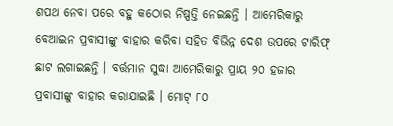ଶପଥ ନେବା ପରେ ବହୁ କଠୋର ନିଷ୍ପତ୍ତି ନେଇଛନ୍ତି । ଆମେରିକାରୁ ବେଆଇନ ପ୍ରବାସୀଙ୍କୁ ବାହାର କରିବା ସହିତ ବିଭିନ୍ନ ଦେଶ ଉପରେ ଟାରିଫ୍ ଛାଟ ଲଗାଇଛନ୍ତି । ବର୍ତ୍ତମାନ ସୁଦ୍ଧା ଆମେରିକାରୁ ପ୍ରାୟ ୨୦ ହଜାର ପ୍ରବାସୀଙ୍କୁ ବାହାର କରାଯାଇଛି । ମୋଟ୍ ୮୦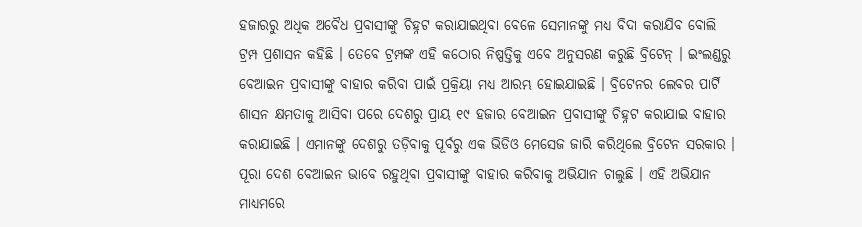ହଜାରରୁ ଅଧିକ ଅବୈଧ ପ୍ରବାସୀଙ୍କୁ ଚିହ୍ନଟ କରାଯାଇଥିବା ବେଳେ ସେମାନଙ୍କୁ ମଧ୍ୟ ବିଦା କରାଯିବ ବୋଲି ଟ୍ରମ୍ପ ପ୍ରଶାସନ କହିଛି । ତେବେ ଟ୍ରମ୍ପଙ୍କ ଏହି କଠୋର ନିଷ୍ପତ୍ତିକୁ ଏବେ ଅନୁସରଣ କରୁଛି ବ୍ରିଟେନ୍ । ଇଂଲଣ୍ଡରୁ ବେଆଇନ ପ୍ରବାସୀଙ୍କୁ ବାହାର କରିବା ପାଇଁ ପ୍ରକ୍ରିୟା ମଧ୍ୟ ଆରମ୍ଭ ହୋଇଯାଇଛି । ବ୍ରିଟେନର ଲେବର ପାର୍ଟି ଶାସନ କ୍ଷମତାକୁ ଆସିବା ପରେ ଦେଶରୁ ପ୍ରାୟ ୧୯ ହଜାର ବେଆଇନ ପ୍ରବାସୀଙ୍କୁ ଚିହ୍ନଟ କରାଯାଇ ବାହାର କରାଯାଇଛି । ଏମାନଙ୍କୁ ଦେଶରୁ ତଡ଼ିବାକୁ ପୂର୍ବରୁ ଏକ ଭିଡିଓ ମେସେଜ ଜାରି କରିଥିଲେ ବ୍ରିଟେନ ସରକାର ।
ପୂରା ଦେଶ ବେଆଇନ ଭାବେ ରହୁଥିବା ପ୍ରବାସୀଙ୍କୁ ବାହାର କରିବାକୁ ଅଭିଯାନ ଚାଲୁଛି । ଏହି ଅଭିଯାନ ମାଧ୍ୟମରେ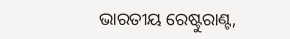ଭାରତୀୟ ରେଷ୍ଟୁରାଣ୍ଟ,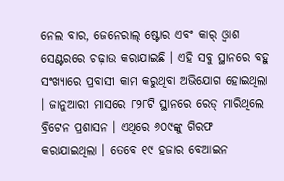ନେଲ ବାର, ଜେନେରାଲ୍ ଷ୍ଟୋର ଏବଂ କାର୍ ଓ୍ବାଶ ସେଣ୍ଟରରେ ଚଢ଼ାଉ କରାଯାଇଛି । ଏହି ସବୁ ସ୍ଥାନରେ ବହୁ ସଂଖ୍ୟାରେ ପ୍ରବାସୀ କାମ କରୁଥିବା ଅଭିଯୋଗ ହୋଇଥିଲା । ଜାନୁଆରୀ ମାସରେ ୮୨୮ଟି ସ୍ଥାନରେ ରେଡ୍ ମାରିଥିଲେ ବ୍ରିଟେନ ପ୍ରଶାସନ । ଏଥିରେ ୬୦୯ଙ୍କୁ ଗିରଫ କରାଯାଇଥିଲା । ତେବେ ୧୯ ହଜାର ବେଆଇନ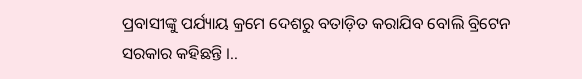ପ୍ରବାସୀଙ୍କୁ ପର୍ଯ୍ୟାୟ କ୍ରମେ ଦେଶରୁ ବତାଡ଼ିତ କରାଯିବ ବୋଲି ବ୍ରିଟେନ ସରକାର କହିଛନ୍ତି ।..